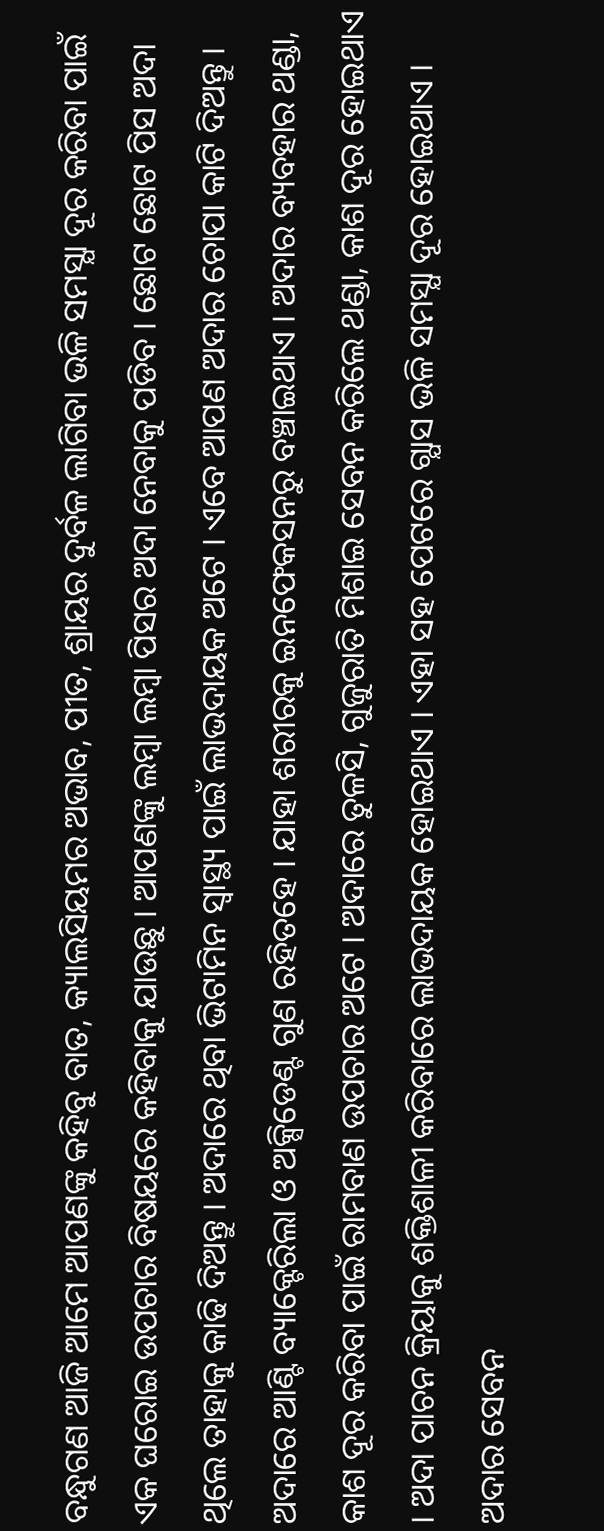ବନ୍ଧୁଗଣ ଆଜି ଆମେ ଆପଣଙ୍କୁ କହିବୁ ବାତ, କ୍ୟାଲସିୟମର ଅଭାବ, ପୀତ, ଶ୍ରାୟର ଦୁର୍ବଳ ଲାଗିବା ଭଳି ସମସ୍ଯା ଦୂର କରିବା ପାଇଁ ଏକ ଘରୋଇ ଉପଚାର ବିଷୟରେ କହିବାକୁ ଯାଉଛୁ । ଆପଣଙ୍କୁ ଲମ୍ବା ଲମ୍ବା ପିସର ଅଦା ନେବାକୁ ପଡିବ । ଛୋଟ ଛୋଟ ପିସ ଅଦା ଥିଲେ ତାହାକୁ କାଢି ଦିଅନ୍ତୁ । ଅଦାରେ ଥିବା ଭିଟାମିନ ସ୍ୱାସ୍ଥ୍ୟ ପାଇଁ ଲାଭଦାୟକ ଅଟେ । ଏବେ ଆପଣ ଅଦାର ଚୋପା କାଟି ଦିଅନ୍ତୁ ।
ଅଦାରେ ଆଣ୍ଟି ବ୍ୟାକ୍ଟେରିଲା ଓ ଅକ୍ସିଡେଣ୍ଟ ଗୁଣ ରହିତହେ । ଯାହା ଶରୀରକୁ ଇନଫେକସନରୁ ବଞ୍ଚାଇଥାଏ । ଅଦାର ବ୍ୟବହାର ଥଣ୍ଡା, କାଶ ଦୂର କରିବା ପାଇଁ ରାମବାଣ ଉପଚାର ଅଟେ । ଅଦାରେ ତୁଳସି, ଗୁଜୁରାତି ମିଶାଇ ସେବନ କରିଲେ ଥଣ୍ଡା, କାଶ ଦୂର ହୋଇଥାଏ । ଅଦା ପାଚନ କ୍ରିୟାକୁ ଶକ୍ତିଶାଳୀ କରିବାରେ ଲାଭଦାୟକ ହୋଇଥାଏ । ଏହା ସହ ପେଟରେ ଗ୍ଯାସ ଭଳି ସମସ୍ଯା ଦୂର ହୋଇଥାଏ ।
ଅଦାର ସେବନ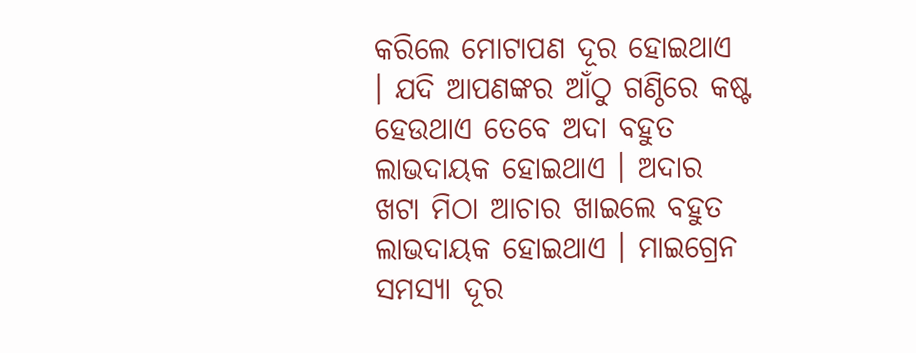କରିଲେ ମୋଟାପଣ ଦୂର ହୋଇଥାଏ । ଯଦି ଆପଣଙ୍କର ଆଁଠୁ ଗଣ୍ଠିରେ କଷ୍ଟ ହେଉଥାଏ ତେବେ ଅଦା ବହୁତ ଲାଭଦାୟକ ହୋଇଥାଏ । ଅଦାର ଖଟା ମିଠା ଆଚାର ଖାଇଲେ ବହୁତ ଲାଭଦାୟକ ହୋଇଥାଏ । ମାଇଗ୍ରେନ ସମସ୍ଯା ଦୂର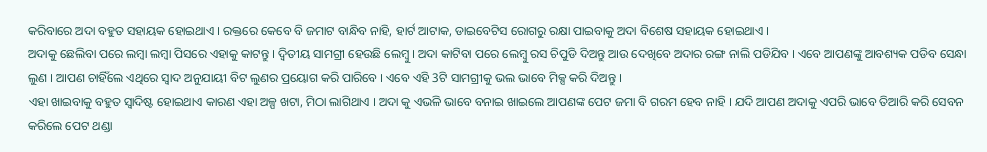କରିବାରେ ଅଦା ବହୁତ ସହାୟକ ହୋଇଥାଏ । ରକ୍ତରେ କେବେ ବି ଜମାଟ ବାନ୍ଧିବ ନାହି, ହାର୍ଟ ଆଟାକ, ଡାଇବେଟିସ ରୋଗରୁ ରକ୍ଷା ପାଇବାକୁ ଅଦା ବିଶେଷ ସହାୟକ ହୋଇଥାଏ ।
ଅଦାକୁ ଛେଲିବା ପରେ ଲମ୍ବା ଲମ୍ବା ପିସରେ ଏହାକୁ କାଟନ୍ତୁ । ଦ୍ଵିତୀୟ ସାମଗ୍ରୀ ହେଉଛି ଲେମ୍ବୁ । ଅଦା କାଟିବା ପରେ ଲେମ୍ବୁ ରସ ଚିପୁଡି ଦିଅନ୍ତୁ ଆଉ ଦେଖିବେ ଅଦାର ରଙ୍ଗ ନାଲି ପଡିଯିବ । ଏବେ ଆପଣଙ୍କୁ ଆବଶ୍ୟକ ପଡିବ ସେନ୍ଧା ଲୁଣ । ଆପଣ ଚାହିଁଲେ ଏଥିରେ ସ୍ଵାଦ ଅନୁଯାୟୀ ବିଟ ଲୁଣର ପ୍ରୟୋଗ କରି ପାରିବେ । ଏବେ ଏହି 3ଟି ସାମଗ୍ରୀକୁ ଭଲ ଭାବେ ମିକ୍ସ କରି ଦିଅନ୍ତୁ ।
ଏହା ଖାଇବାକୁ ବହୁତ ସ୍ଵାଦିଷ୍ଟ ହୋଇଥାଏ କାରଣ ଏହା ଅଳ୍ପ ଖଟା, ମିଠା ଲାଗିଥାଏ । ଅଦା କୁ ଏଭଳି ଭାବେ ବନାଇ ଖାଇଲେ ଆପଣଙ୍କ ପେଟ ଜମା ବି ଗରମ ହେବ ନାହି । ଯଦି ଆପଣ ଅଦାକୁ ଏପରି ଭାବେ ତିଆରି କରି ସେବନ କରିଲେ ପେଟ ଥଣ୍ଡା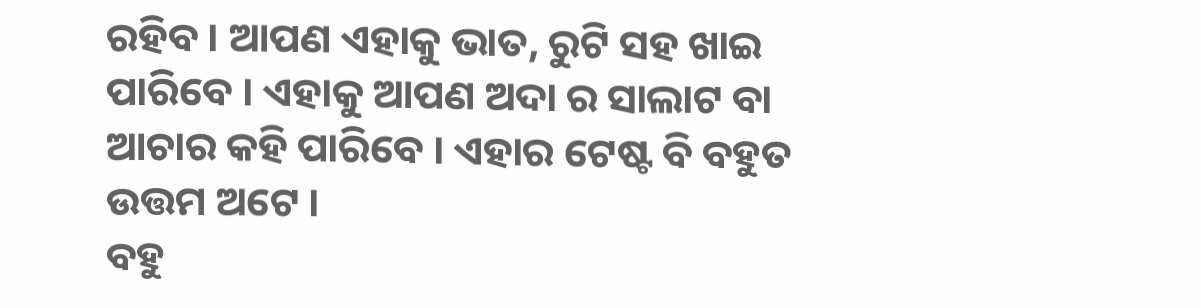ରହିବ । ଆପଣ ଏହାକୁ ଭାତ, ରୁଟି ସହ ଖାଇ ପାରିବେ । ଏହାକୁ ଆପଣ ଅଦା ର ସାଲାଟ ବା ଆଚାର କହି ପାରିବେ । ଏହାର ଟେଷ୍ଟ ବି ବହୁତ ଉତ୍ତମ ଅଟେ ।
ବହୁ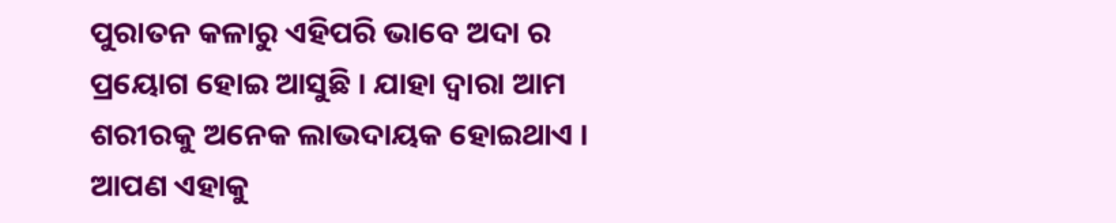ପୁରାତନ କଳାରୁ ଏହିପରି ଭାବେ ଅଦା ର ପ୍ରୟୋଗ ହୋଇ ଆସୁଛି । ଯାହା ଦ୍ଵାରା ଆମ ଶରୀରକୁ ଅନେକ ଲାଭଦାୟକ ହୋଇଥାଏ । ଆପଣ ଏହାକୁ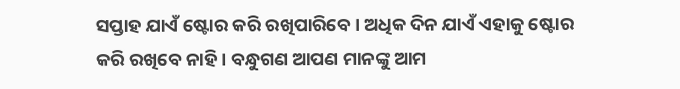ସପ୍ତାହ ଯାଏଁ ଷ୍ଟୋର କରି ରଖିପାରିବେ । ଅଧିକ ଦିନ ଯାଏଁ ଏହାକୁ ଷ୍ଟୋର କରି ରଖିବେ ନାହି । ବନ୍ଧୁଗଣ ଆପଣ ମାନଙ୍କୁ ଆମ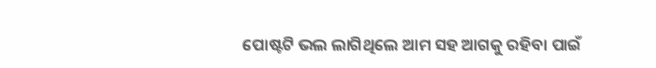ପୋଷ୍ଟଟି ଭଲ ଲାଗିଥିଲେ ଆମ ସହ ଆଗକୁ ରହିବା ପାଇଁ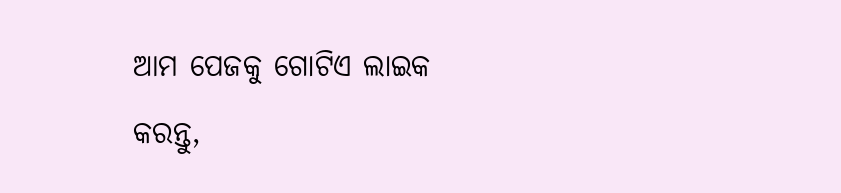ଆମ ପେଜକୁ ଗୋଟିଏ ଲାଇକ କରନ୍ତୁ,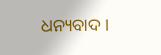ଧନ୍ୟବାଦ ।